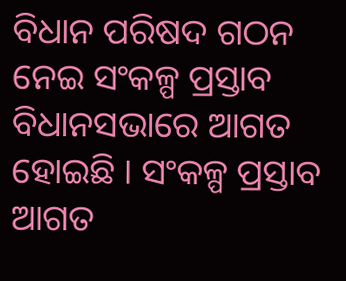ବିଧାନ ପରିଷଦ ଗଠନ ନେଇ ସଂକଳ୍ପ ପ୍ରସ୍ତାବ ବିଧାନସଭାରେ ଆଗତ ହୋଇଛି । ସଂକଳ୍ପ ପ୍ରସ୍ତାବ ଆଗତ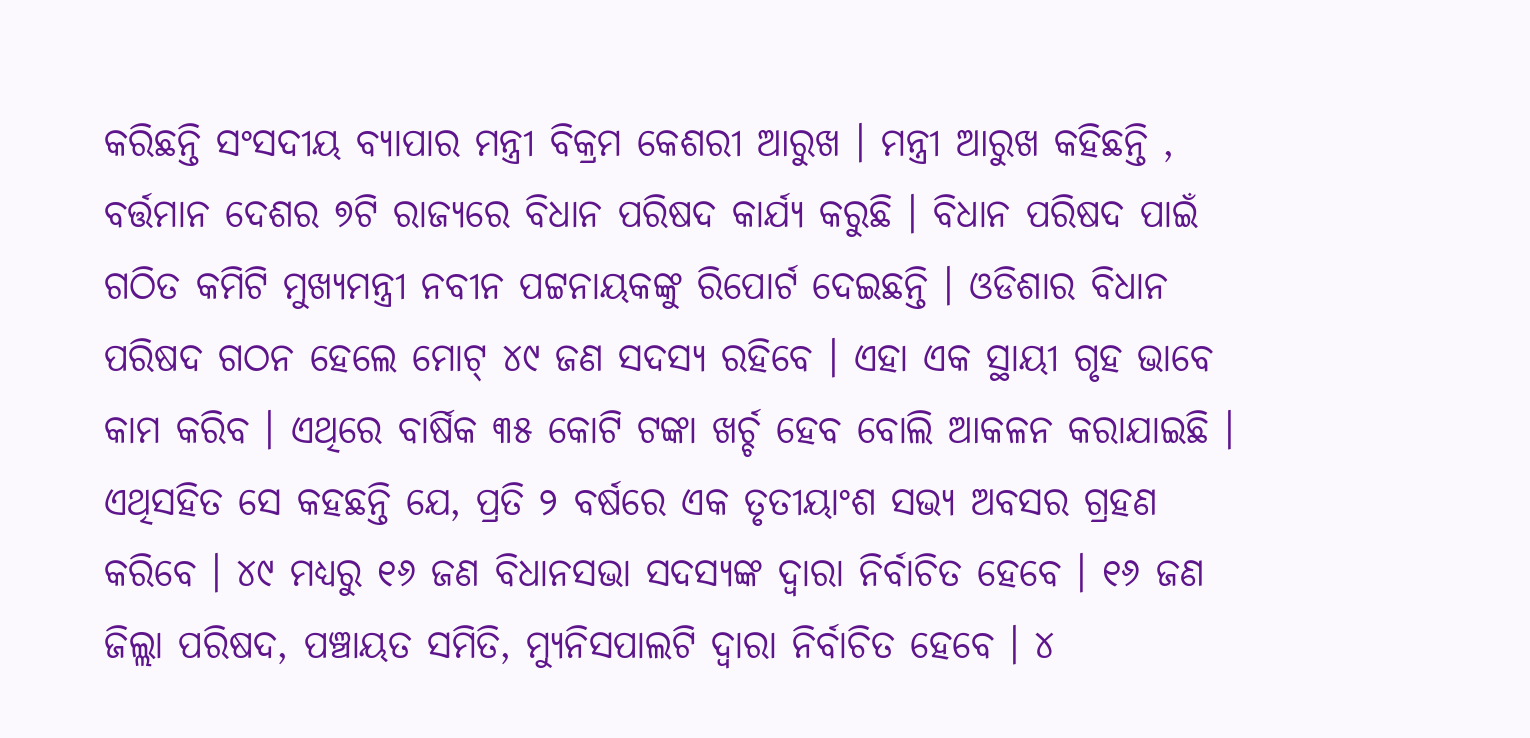କରିଛନ୍ତି ସଂସଦୀୟ ବ୍ୟାପାର ମନ୍ତ୍ରୀ ବିକ୍ରମ କେଶରୀ ଆରୁଖ । ମନ୍ତ୍ରୀ ଆରୁଖ କହିଛନ୍ତି , ବର୍ତ୍ତମାନ ଦେଶର ୭ଟି ରାଜ୍ୟରେ ବିଧାନ ପରିଷଦ କାର୍ଯ୍ୟ କରୁଛି । ବିଧାନ ପରିଷଦ ପାଇଁ ଗଠିତ କମିଟି ମୁଖ୍ୟମନ୍ତ୍ରୀ ନବୀନ ପଟ୍ଟନାୟକଙ୍କୁ ରିପୋର୍ଟ ଦେଇଛନ୍ତି । ଓଡିଶାର ବିଧାନ ପରିଷଦ ଗଠନ ହେଲେ ମୋଟ୍ ୪୯ ଜଣ ସଦସ୍ୟ ରହିବେ । ଏହା ଏକ ସ୍ଥାୟୀ ଗୃହ ଭାବେ କାମ କରିବ । ଏଥିରେ ବାର୍ଷିକ ୩୫ କୋଟି ଟଙ୍କା ଖର୍ଚ୍ଚ ହେବ ବୋଲି ଆକଳନ କରାଯାଇଛି ।
ଏଥିସହିତ ସେ କହଛନ୍ତି ଯେ, ପ୍ରତି ୨ ବର୍ଷରେ ଏକ ତୃତୀୟାଂଶ ସଭ୍ୟ ଅବସର ଗ୍ରହଣ କରିବେ । ୪୯ ମଧ୍ୟରୁ ୧୬ ଜଣ ବିଧାନସଭା ସଦସ୍ୟଙ୍କ ଦ୍ୱାରା ନିର୍ବାଚିତ ହେବେ । ୧୬ ଜଣ ଜିଲ୍ଲା ପରିଷଦ, ପଞ୍ଚାୟତ ସମିତି, ମ୍ୟୁନିସପାଲଟି ଦ୍ୱାରା ନିର୍ବାଚିତ ହେବେ । ୪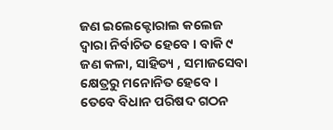ଜଣ ଇଲେକ୍ଟୋରାଲ କଲେଜ ଦ୍ୱାରା ନିର୍ବାଚିତ ହେବେ । ବାକି ୯ ଜଣ କଳା, ସାହିତ୍ୟ , ସମାଜସେବା କ୍ଷେତ୍ରରୁ ମନୋନିତ ହେବେ । ତେବେ ବିଧାନ ପରିଷଦ ଗଠନ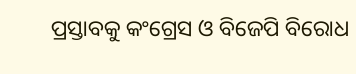ପ୍ରସ୍ତାବକୁ କଂଗ୍ରେସ ଓ ବିଜେପି ବିରୋଧ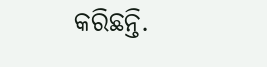କରିଛନ୍ତି.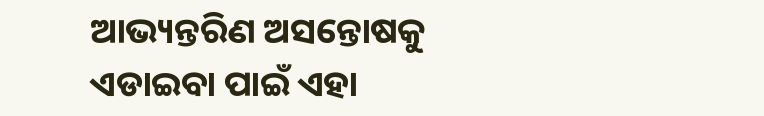ଆଭ୍ୟନ୍ତରିଣ ଅସନ୍ତୋଷକୁ ଏଡାଇବା ପାଇଁ ଏହା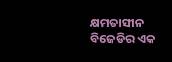କ୍ଷମତାସୀନ ବିଜେଡିର ଏକ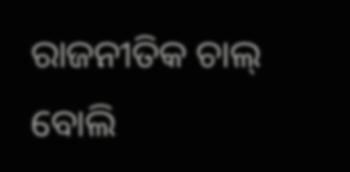ରାଜନୀତିକ ଚାଲ୍ ବୋଲି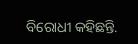ବିରୋଧୀ କହିଛନ୍ତି.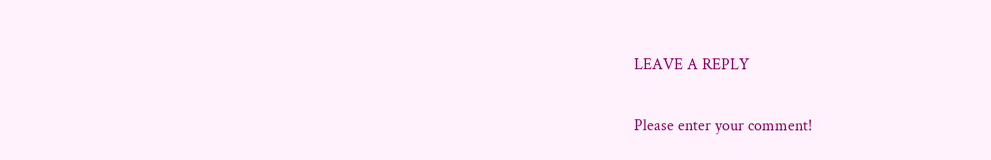LEAVE A REPLY

Please enter your comment!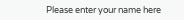Please enter your name here